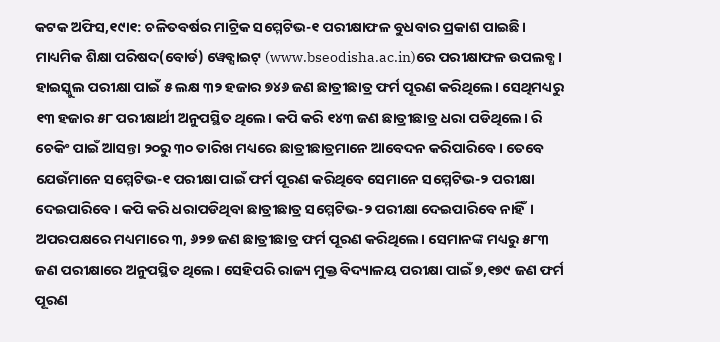କଟକ ଅଫିସ,୧୯ା୧: ଚଳିତବର୍ଷର ମାଟ୍ରିକ ସମ୍ମେଟିଭ-୧ ପରୀକ୍ଷାଫଳ ବୁଧବାର ପ୍ରକାଶ ପାଇଛି। ମାଧ୍ୟମିକ ଶିକ୍ଷା ପରିଷଦ(ବୋର୍ଡ) ୱେବ୍ସାଇଟ୍ (www.bseodisha.ac.in)ରେ ପରୀକ୍ଷାଫଳ ଉପଲବ୍ଧ। ହାଇସ୍କୁଲ ପରୀକ୍ଷା ପାଇଁ ୫ ଲକ୍ଷ ୩୨ ହଜାର ୭୪୬ ଜଣ ଛାତ୍ରୀଛାତ୍ର ଫର୍ମ ପୂରଣ କରିଥିଲେ। ସେଥିମଧ୍ୟରୁ ୧୩ ହଜାର ୫୮ ପରୀକ୍ଷାର୍ଥୀ ଅନୁପସ୍ଥିତ ଥିଲେ। କପି କରି ୧୪୩ ଜଣ ଛାତ୍ରୀଛାତ୍ର ଧରା ପଡିଥିଲେ। ରି ଚେକିଂ ପାଇଁ ଆସନ୍ତା ୨୦ରୁ ୩୦ ତାରିଖ ମଧ୍ୟରେ ଛାତ୍ରୀଛାତ୍ରମାନେ ଆବେଦନ କରିପାରିବେ। ତେବେ ଯେଉଁମାନେ ସମ୍ମେଟିଭ-୧ ପରୀକ୍ଷା ପାଇଁ ଫର୍ମ ପୂରଣ କରିଥିବେ ସେମାନେ ସମ୍ମେଟିଭ-୨ ପରୀକ୍ଷା ଦେଇପାରିବେ। କପି କରି ଧରାପଡିଥିବା ଛାତ୍ରୀଛାତ୍ର ସମ୍ମେଟିଭ-୨ ପରୀକ୍ଷା ଦେଇପାରିବେ ନାହିଁ। ଅପରପକ୍ଷରେ ମଧ୍ୟମାରେ ୩, ୬୨୭ ଜଣ ଛାତ୍ରୀଛାତ୍ର ଫର୍ମ ପୂରଣ କରିଥିଲେ। ସେମାନଙ୍କ ମଧ୍ୟରୁ ୫୮୩ ଜଣ ପରୀକ୍ଷାରେ ଅନୁପସ୍ଥିତ ଥିଲେ। ସେହିପରି ରାଜ୍ୟ ମୁକ୍ତ ବିଦ୍ୟାଳୟ ପରୀକ୍ଷା ପାଇଁ ୭,୧୭୯ ଜଣ ଫର୍ମ ପୂରଣ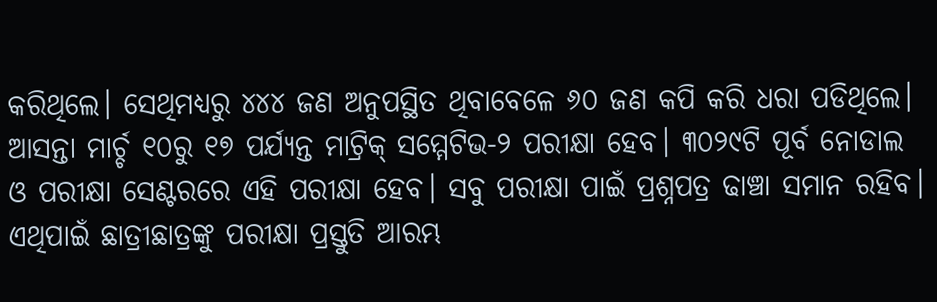କରିଥିଲେ। ସେଥିମଧ୍ୟରୁ ୪୪୪ ଜଣ ଅନୁପସ୍ଥିତ ଥିବାବେଳେ ୬୦ ଜଣ କପି କରି ଧରା ପଡିଥିଲେ। ଆସନ୍ତା ମାର୍ଚ୍ଚ ୧୦ରୁ ୧୭ ପର୍ଯ୍ୟନ୍ତ ମାଟ୍ରିକ୍ ସମ୍ମେଟିଭ-୨ ପରୀକ୍ଷା ହେବ। ୩୦୨୯ଟି ପୂର୍ବ ନୋଡାଲ ଓ ପରୀକ୍ଷା ସେଣ୍ଟରରେ ଏହି ପରୀକ୍ଷା ହେବ। ସବୁ ପରୀକ୍ଷା ପାଇଁ ପ୍ରଶ୍ନପତ୍ର ଢାଞ୍ଚା ସମାନ ରହିବ। ଏଥିପାଇଁ ଛାତ୍ରୀଛାତ୍ରଙ୍କୁ ପରୀକ୍ଷା ପ୍ରସ୍ତୁତି ଆରମ୍ଭ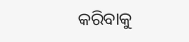କରିବାକୁ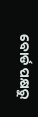ବୋର୍ଡ ପକ୍ଷରୁ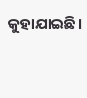କୁହାଯାଇଛି।